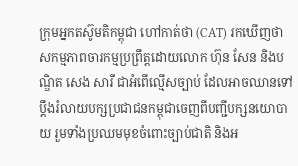ក្រុមអ្នកតស៊ូមតិកម្ពុជា ហៅកាត់ថា (CAT) រកឃើញថា សកម្មភាពចារកម្មប្រព្រឹត្តដោយលោក ហ៊ុន សែន និងបណ្ឌិត សេង សារី ជាអំពើល្មើសច្បាប់ ដែលអាចឈានទៅប្តឹងរំលាយបក្សប្រជាជនកម្ពុជាចេញពីបញ្ជីបក្សនយោបាយ រួមទាំងប្រឈមមុខចំពោះច្បាប់ជាតិ និងអ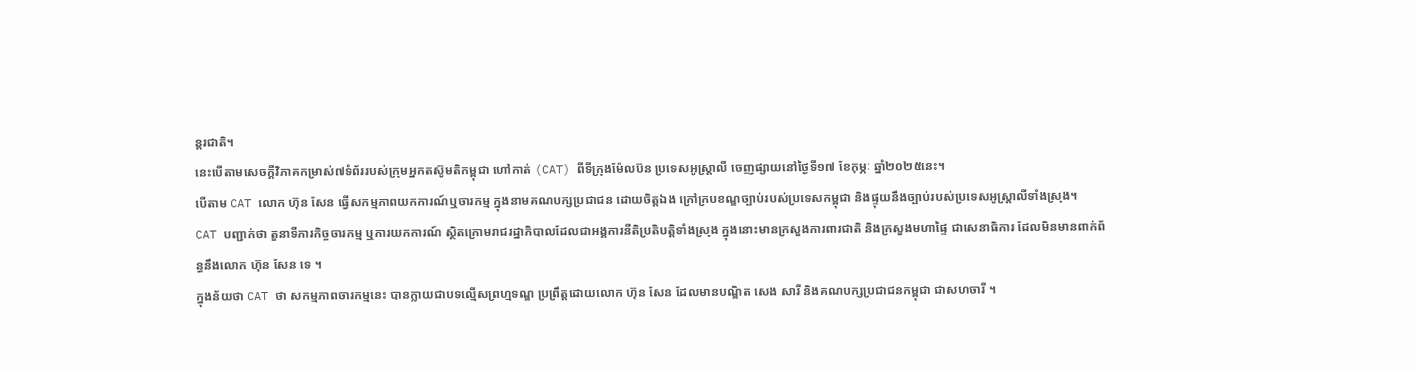ន្តរជាតិ។
នេះបើតាមសេចក្តីវិភាគកម្រាស់៧ទំព័ររបស់ក្រុមអ្នកតស៊ូមតិកម្ពុជា ហៅកាត់ (CAT) ពីទីក្រុងម៉ែលប៊ន ប្រទេសអូស្រ្តាលី ចេញផ្សាយនៅថ្ងៃទី១៧ ខែកុម្ភៈ ឆ្នាំ២០២៥នេះ។
បើតាម CAT លោក ហ៊ុន សែន ធ្វើសកម្មភាពយកការណ៍ឬចារកម្ម ក្នុងនាមគណបក្សប្រជាជន ដោយចិត្តឯង ក្រៅក្របខណ្ឌច្បាប់របស់ប្រទេសកម្ពុជា និងផ្ទុយនឹងច្បាប់របស់ប្រទេសអូស្ត្រាលីទាំងស្រុង។
CAT បញ្ជាក់ថា តួនាទីភារកិច្ចចារកម្ម ឬការយកការណ៍ ស្ថិតក្រោមរាជរដ្ឋាភិបាលដែលជាអង្គការនីតិប្រតិបត្តិទាំងស្រុង ក្នុងនោះមានក្រសួងការពារជាតិ និងក្រសួងមហាផ្ទៃ ជាសេនាធិការ ដែលមិនមានពាក់ព័ន្ធនឹងលោក ហ៊ុន សែន ទេ ។
ក្នុងន័យថា CAT ថា សកម្មភាពចារកម្មនេះ បានក្លាយជាបទល្មើសព្រហ្មទណ្ឌ ប្រព្រឹត្តដោយលោក ហ៊ុន សែន ដែលមានបណ្ឌិត សេង សារី និងគណបក្សប្រជាជនកម្ពុជា ជាសហចារី ។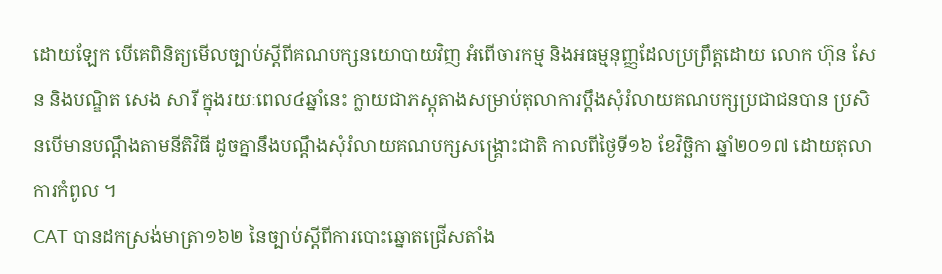ដោយឡែក បើគេពិនិត្យមើលច្បាប់ស្តីពីគណបក្សនយោបាយវិញ អំពើចារកម្ម និងអធម្មនុញ្ញដែលប្រព្រឹត្តដោយ លោក ហ៊ុន សែន និងបណ្ឌិត សេង សារី ក្នុងរយៈពេល៤ឆ្នាំនេះ ក្លាយជាភស្តុតាងសម្រាប់តុលាការប្តឹងសុំរំលាយគណបក្សប្រជាជនបាន ប្រសិនបើមានបណ្តឹងតាមនីតិវិធី ដូចគ្នានឹងបណ្តឹងសុំរំលាយគណបក្សសង្គ្រោះជាតិ កាលពីថ្ងៃទី១៦ ខែវិច្ឆិកា ឆ្នាំ២០១៧ ដោយតុលាការកំពូល ។
CAT បានដកស្រង់មាត្រា១៦២ នៃច្បាប់ស្តីពីការបោះឆ្នោតជ្រើសតាំង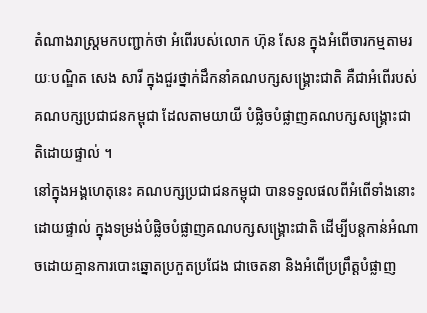តំណាងរាស្ត្រមកបញ្ជាក់ថា អំពើរបស់លោក ហ៊ុន សែន ក្នុងអំពើចារកម្មតាមរយៈបណ្ឌិត សេង សារី ក្នុងជួរថ្នាក់ដឹកនាំគណបក្សសង្គ្រោះជាតិ គឺជាអំពើរបស់គណបក្សប្រជាជនកម្ពុជា ដែលតាមយាយី បំផ្លិចបំផ្លាញគណបក្សសង្គ្រោះជាតិដោយផ្ទាល់ ។
នៅក្នុងអង្គហេតុនេះ គណបក្សប្រជាជនកម្ពុជា បានទទួលផលពីអំពើទាំងនោះដោយផ្ទាល់ ក្នុងទម្រង់បំផ្លិចបំផ្លាញគណបក្សសង្គ្រោះជាតិ ដើម្បីបន្តកាន់អំណាចដោយគ្មានការបោះឆ្នោតប្រកួតប្រជែង ជាចេតនា និងអំពើប្រព្រឹត្តបំផ្លាញ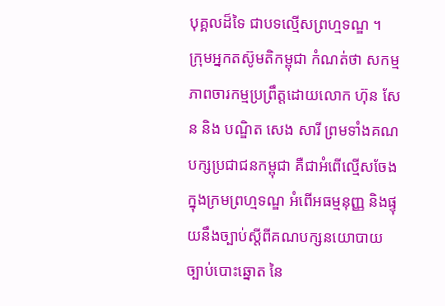បុគ្គលដ៏ទៃ ជាបទល្មើសព្រហ្មទណ្ឌ ។
ក្រុមអ្នកតស៊ូមតិកម្ពុជា កំណត់ថា សកម្មភាពចារកម្មប្រព្រឹត្តដោយលោក ហ៊ុន សែន និង បណ្ឌិត សេង សារី ព្រមទាំងគណបក្សប្រជាជនកម្ពុជា គឺជាអំពើល្មើសចែងក្នុងក្រមព្រហ្មទណ្ឌ អំពើអធម្មនុញ្ញ និងផ្ទុយនឹងច្បាប់ស្តីពីគណបក្សនយោបាយ ច្បាប់បោះឆ្នោត នៃ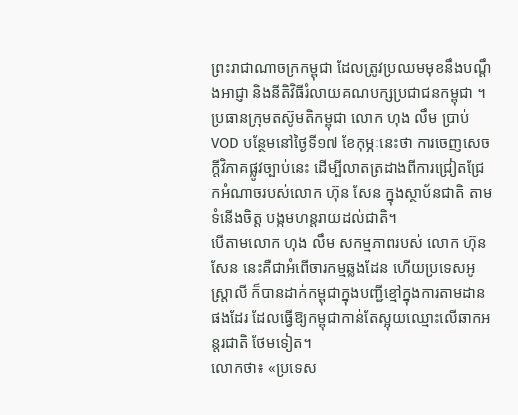ព្រះរាជាណាចក្រកម្ពុជា ដែលត្រូវប្រឈមមុខនឹងបណ្ដឹងអាជ្ញា និងនីតិវិធីរំលាយគណបក្សប្រជាជនកម្ពុជា ។
ប្រធានក្រុមតស៊ូមតិកម្ពុជា លោក ហុង លឹម ប្រាប់VOD បន្ថែមនៅថ្ងៃទី១៧ ខែកុម្ភៈនេះថា ការចេញសេចក្តីវិភាគផ្លូវច្បាប់នេះ ដើម្បីលាតត្រដាងពីការជ្រៀតជ្រែកអំណាចរបស់លោក ហ៊ុន សែន ក្នុងស្ថាប័នជាតិ តាមទំនើងចិត្ត បង្កមហន្តរាយដល់ជាតិ។
បើតាមលោក ហុង លឹម សកម្មភាពរបស់ លោក ហ៊ុន សែន នេះគឺជាអំពើចារកម្មឆ្លងដែន ហើយប្រទេសអូស្រ្តាលី ក៏បានដាក់កម្ពុជាក្នុងបញ្ជីខ្មៅក្នុងការតាមដានផងដែរ ដែលធ្វើឱ្យកម្ពុជាកាន់តែស្អុយឈ្មោះលើឆាកអន្តរជាតិ ថែមទៀត។
លោកថា៖ «ប្រទេស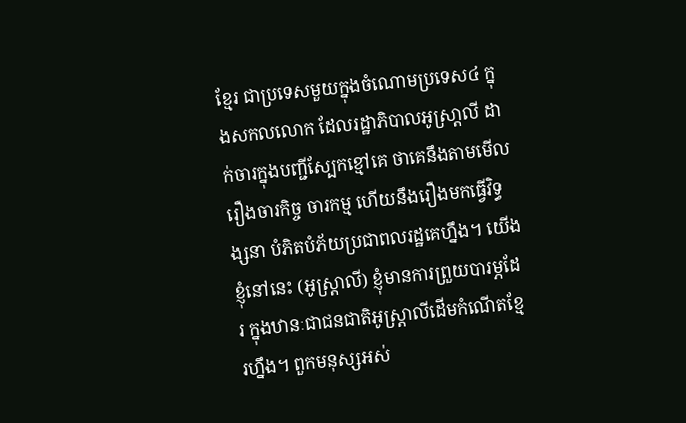ខ្មែរ ជាប្រទេសមួយក្នុងចំណោមប្រទេស៤ ក្នុងសកលលោក ដែលរដ្ឋាភិបាលអូស្រា្តលី ដាក់ចារក្នុងបញ្ជីស្បែកខ្មៅគេ ថាគេនឹងតាមមើលរឿងចារកិច្ច ចារកម្ម ហើយនឹងរឿងមកធ្វើវិទ្ធង្សនា បំភិតបំភ័យប្រជាពលរដ្ឋគេហ្នឹង។ យើងខ្ញុំនៅនេះ (អូស្រ្តាលី) ខ្ញុំមានការព្រួយបារម្ភដែរ ក្នុងឋានៈជាជនជាតិអូស្ត្រាលីដើមកំណើតខ្មែរហ្នឹង។ ពួកមនុស្សអស់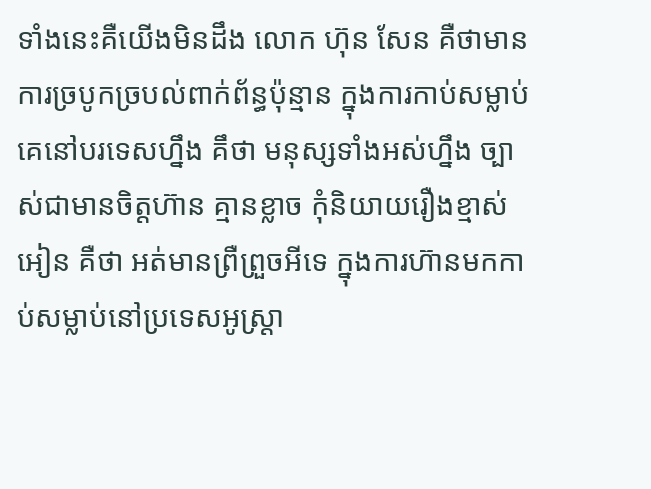ទាំងនេះគឺយើងមិនដឹង លោក ហ៊ុន សែន គឺថាមានការច្របូកច្របល់ពាក់ព័ន្ធប៉ុន្មាន ក្នុងការកាប់សម្លាប់គេនៅបរទេសហ្នឹង គឹថា មនុស្សទាំងអស់ហ្នឹង ច្បាស់ជាមានចិត្តហ៊ាន គ្មានខ្លាច កុំនិយាយរឿងខ្មាស់អៀន គឺថា អត់មានព្រឺព្រួចអីទេ ក្នុងការហ៊ានមកកាប់សម្លាប់នៅប្រទេសអូស្ត្រា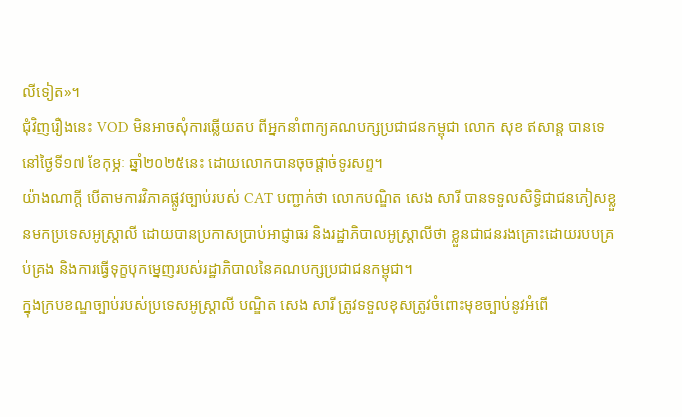លីទៀត»។
ជុំវិញរឿងនេះ VOD មិនអាចសុំការឆ្លើយតប ពីអ្នកនាំពាក្យគណបក្សប្រជាជនកម្ពុជា លោក សុខ ឥសាន្ត បានទេនៅថ្ងៃទី១៧ ខែកុម្ភៈ ឆ្នាំ២០២៥នេះ ដោយលោកបានចុចផ្តាច់ទូរសព្ទ។
យ៉ាងណាក្តី បើតាមការវិភាគផ្លូវច្បាប់របស់ CAT បញ្ជាក់ថា លោកបណ្ឌិត សេង សារី បានទទួលសិទ្ធិជាជនភៀសខ្លួនមកប្រទេសអូស្ត្រាលី ដោយបានប្រកាសប្រាប់អាជ្ញាធរ និងរដ្ឋាភិបាលអូស្ត្រាលីថា ខ្លួនជាជនរងគ្រោះដោយរបបគ្រប់គ្រង និងការធ្វើទុក្ខបុកម្នេញរបស់រដ្ឋាភិបាលនៃគណបក្សប្រជាជនកម្ពុជា។
ក្នុងក្របខណ្ឌច្បាប់របស់ប្រទេសអូស្រ្តាលី បណ្ឌិត សេង សារី ត្រូវទទួលខុសត្រូវចំពោះមុខច្បាប់នូវអំពើ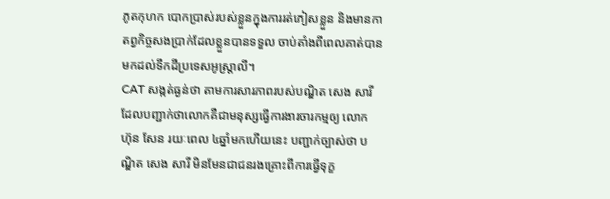ភូតកុហក បោកប្រាស់របស់ខ្លួនក្នុងការរត់ភៀសខ្លួន និងមានកាតព្វកិច្ចសងប្រាក់ដែលខ្លួនបានទទួល ចាប់តាំងពីពេលគាត់បានមកដល់ទឹកដីប្រទេសអូស្ត្រាលី។
CAT សង្កត់ធ្ងន់ថា តាមការសារភាពរបស់បណ្ឌិត សេង សារី ដែលបញ្ជាក់ថាលោកគឺជាមនុស្សធ្វើការងារចារកម្មឲ្យ លោក ហ៊ុន សែន រយៈពេល ៤ឆ្នាំមកហើយនេះ បញ្ជាក់ច្បាស់ថា បណ្ឌិត សេង សារី មិនមែនជាជនរងគ្រោះពីការធ្វើទុក្ខ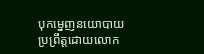បុកម្នេញនយោបាយ ប្រព្រឹត្តដោយលោក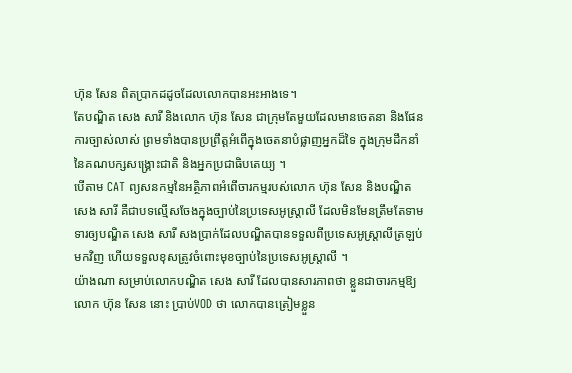ហ៊ុន សែន ពិតប្រាកដដូចដែលលោកបានអះអាងទេ។
តែបណ្ឌិត សេង សារី និងលោក ហ៊ុន សែន ជាក្រុមតែមួយដែលមានចេតនា និងផែនការច្បាស់លាស់ ព្រមទាំងបានប្រព្រឹត្តអំពើក្នុងចេតនាបំផ្លាញអ្នកដ៏ទៃ ក្នុងក្រុមដឹកនាំនៃគណបក្សសង្គ្រោះជាតិ និងអ្នកប្រជាធិបតេយ្យ ។
បើតាម CAT ព្យសនកម្មនៃអត្ថិភាពអំពើចារកម្មរបស់លោក ហ៊ុន សែន និងបណ្ឌិត សេង សារី គឺជាបទល្មើសចែងក្នុងច្បាប់នៃប្រទេសអូស្ត្រាលី ដែលមិនមែនត្រឹមតែទាមទារឲ្យបណ្ឌិត សេង សារី សងប្រាក់ដែលបណ្ឌិតបានទទួលពីប្រទេសអូស្ត្រាលីត្រឡប់មកវិញ ហើយទទួលខុសត្រូវចំពោះមុខច្បាប់នៃប្រទេសអូស្ត្រាលី ។
យ៉ាងណា សម្រាប់លោកបណ្ឌិត សេង សារី ដែលបានសារភាពថា ខ្លួនជាចារកម្មឱ្យលោក ហ៊ុន សែន នោះ ប្រាប់VOD ថា លោកបានត្រៀមខ្លួន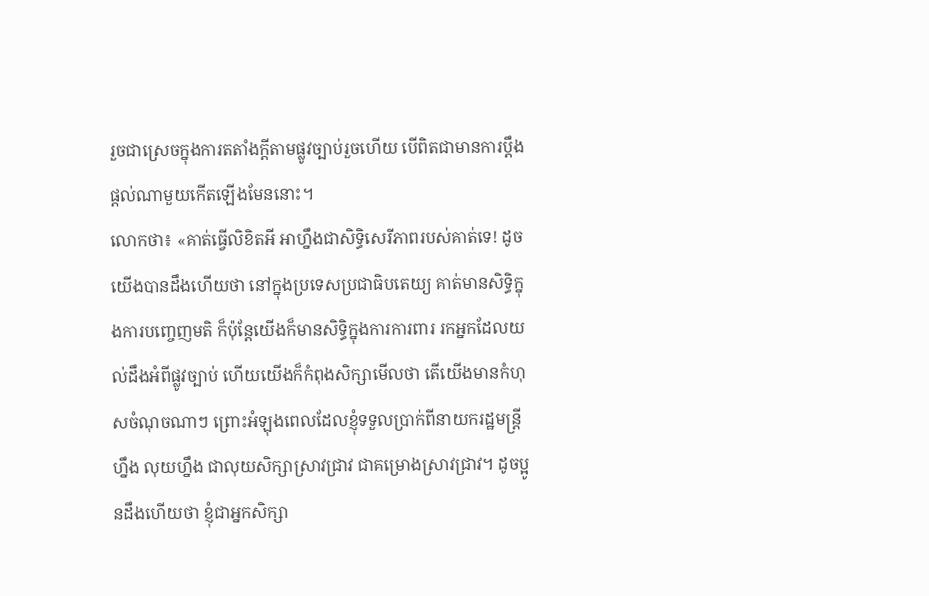រួចជាស្រេចក្នុងការតតាំងក្តីតាមផ្លូវច្បាប់រួចហើយ បើពិតជាមានការប្តឹងផ្តល់ណាមួយកើតឡើងមែននោះ។
លោកថា៖ «គាត់ធ្វើលិខិតអី អាហ្នឹងជាសិទ្ធិសេរីភាពរបស់គាត់ទេ! ដូចយើងបានដឹងហើយថា នៅក្នុងប្រទេសប្រជាធិបតេយ្យ គាត់មានសិទ្ធិក្នុងការបញ្ចេញមតិ ក៏ប៉ុន្តែយើងក៏មានសិទ្ធិក្នុងការការពារ រកអ្នកដែលយល់ដឹងអំពីផ្លូវច្បាប់ ហើយយើងក៏កំពុងសិក្សាមើលថា តើយើងមានកំហុសចំណុចណាៗ ព្រោះអំឡុងពេលដែលខ្ញុំទទួលប្រាក់ពីនាយករដ្ឋមន្រ្តីហ្នឹង លុយហ្នឹង ជាលុយសិក្សាស្រាវជ្រាវ ជាគម្រោងស្រាវជ្រាវ។ ដូចប្អូនដឹងហើយថា ខ្ញុំជាអ្នកសិក្សា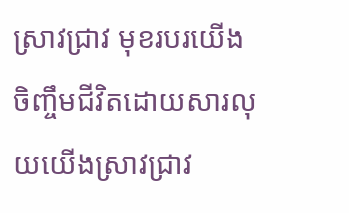ស្រាវជ្រាវ មុខរបរយើងចិញ្ចឹមជីវិតដោយសារលុយយើងស្រាវជ្រាវ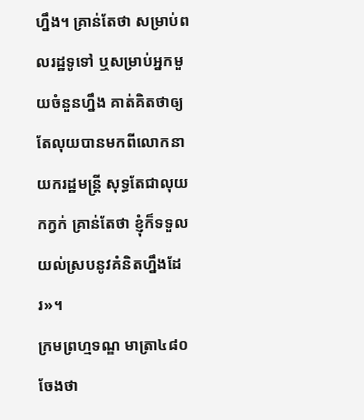ហ្នឹង។ គ្រាន់តែថា សម្រាប់ពលរដ្ឋទូទៅ ឬសម្រាប់អ្នកមួយចំនួនហ្នឹង គាត់គិតថាឲ្យតែលុយបានមកពីលោកនាយករដ្ឋមន្ត្រី សុទ្ធតែជាលុយកក្វក់ គ្រាន់តែថា ខ្ញុំក៏ទទួលយល់ស្របនូវគំនិតហ្នឹងដែរ»។
ក្រមព្រហ្មទណ្ឌ មាត្រា៤៨០ ចែងថា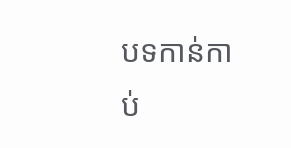បទកាន់កាប់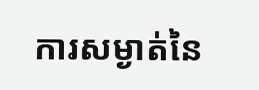ការសម្ងាត់នៃ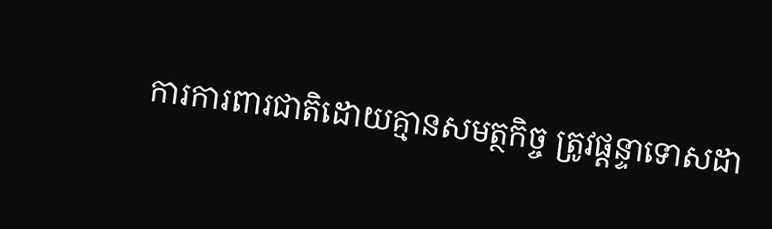ការការពារជាតិដោយគ្មានសមត្ថកិច្ច ត្រូវផ្តន្ទាទោសដា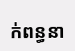ក់ពន្ធនា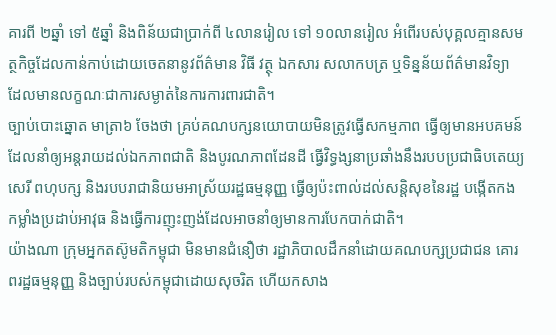គារពី ២ឆ្នាំ ទៅ ៥ឆ្នាំ និងពិន័យជាប្រាក់ពី ៤លានរៀល ទៅ ១០លានរៀល អំពើរបស់បុគ្គលគ្មានសមត្ថកិច្ចដែលកាន់កាប់ដោយចេតនានូវព័ត៌មាន វិធី វត្ថុ ឯកសារ សលាកបត្រ ឬទិន្នន័យព័ត៌មានវិទ្យា ដែលមានលក្ខណៈជាការសម្ងាត់នៃការការពារជាតិ។
ច្បាប់បោះឆ្នោត មាត្រា៦ ចែងថា គ្រប់គណបក្សនយោបាយមិនត្រូវធ្វើសកម្មភាព ធ្វើឲ្យមានអបគមន៍ ដែលនាំឲ្យអន្តរាយដល់ឯកភាពជាតិ និងបូរណភាពដែនដី ធ្វើវិទ្ធង្សនាប្រឆាំងនឹងរបបប្រជាធិបតេយ្យ សេរី ពហុបក្ស និងរបបរាជានិយមអាស្រ័យរដ្ឋធម្មនុញ្ញ ធ្វើឲ្យប៉ះពាល់ដល់សន្តិសុខនៃរដ្ឋ បង្កើតកងកម្លាំងប្រដាប់អាវុធ និងធ្វើការញុះញង់ដែលអាចនាំឲ្យមានការបែកបាក់ជាតិ។
យ៉ាងណា ក្រុមអ្នកតស៊ូមតិកម្ពុជា មិនមានជំនឿថា រដ្ឋាភិបាលដឹកនាំដោយគណបក្សប្រជាជន គោរពរដ្ឋធម្មនុញ្ញ និងច្បាប់របស់កម្ពុជាដោយសុចរិត ហើយកសាង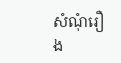សំណុំរឿង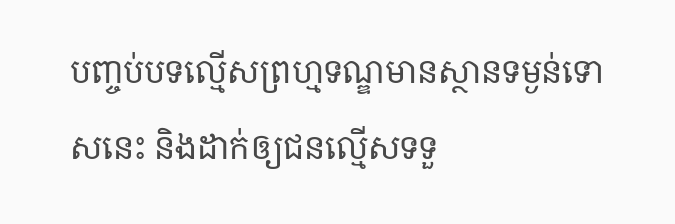បញ្ចប់បទល្មើសព្រហ្មទណ្ឌមានស្ថានទម្ងន់ទោសនេះ និងដាក់ឲ្យជនល្មើសទទួ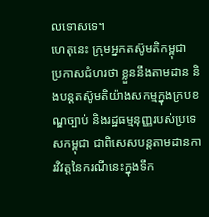លទោសទេ។
ហេតុនេះ ក្រុមអ្នកតស៊ូមតិកម្ពុជា ប្រកាសជំហរថា ខ្លួននឹងតាមដាន និងបន្តតស៊ូមតិយ៉ាងសកម្មក្នុងក្របខណ្ឌច្បាប់ និងរដ្ឋធម្មនុញ្ញរបស់ប្រទេសកម្ពុជា ជាពិសេសបន្តតាមដានការវិវត្តនៃករណីនេះក្នុងទឹក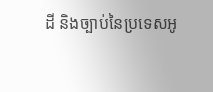ដី និងច្បាប់នៃប្រទេសអូ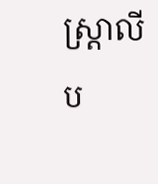ស្ត្រាលីប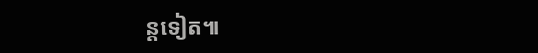ន្តទៀត៕